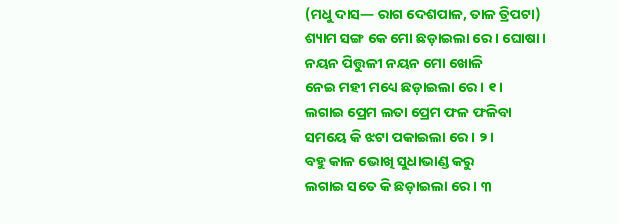(ମଧୁ ଦାସ— ରାଗ ଦେଶପାଳ, ତାଳ ତ୍ରିପଟା)
ଶ୍ୟାମ ସଙ୍ଗ କେ ମୋ ଛଡ଼ାଇଲା ରେ । ଘୋଷା ।
ନୟନ ପିତ୍ତୁଳୀ ନୟନ ମୋ ଖୋଳି
ନେଇ ମହୀ ମଧ୍ୟେ ଛଡ଼ାଇଲା ରେ । ୧ ।
ଲଗାଇ ପ୍ରେମ ଲତା ପ୍ରେମ ଫଳ ଫଳିବା
ସମୟେ କି ଝଟା ପକାଇଲା ରେ । ୨ ।
ବହୁ କାଳ ଭୋଖି ସୁଧାଭାଣ୍ଡ କରୁ
ଲଗାଇ ସତେ କି ଛଡ଼ାଇଲା ରେ । ୩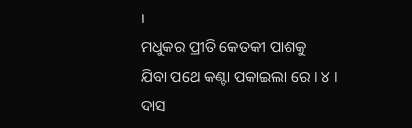।
ମଧୁକର ପ୍ରୀତି କେତକୀ ପାଶକୁ
ଯିବା ପଥେ କଣ୍ଟା ପକାଇଲା ରେ । ୪ ।
ଦାସ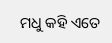ମଧୁ କହି ଏତେ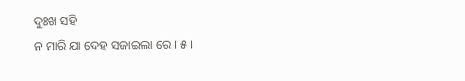ଦୁଃଖ ସହି
ନ ମାରି ଯା ଦେହ ସଜାଇଲା ରେ । ୫ ।